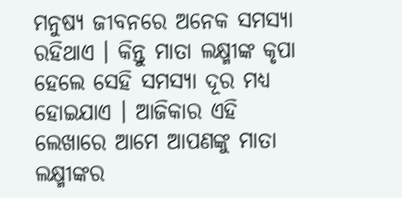ମନୁଷ୍ୟ ଜୀବନରେ ଅନେକ ସମସ୍ୟା ରହିଥାଏ । କିନ୍ତୁ ମାତା ଲକ୍ଷ୍ମୀଙ୍କ କୃପା ହେଲେ ସେହି ସମସ୍ୟା ଦୂର ମଧ୍ୟ ହୋଇଯାଏ । ଆଜିକାର ଏହି ଲେଖାରେ ଆମେ ଆପଣଙ୍କୁ ମାତା ଲକ୍ଷ୍ମୀଙ୍କର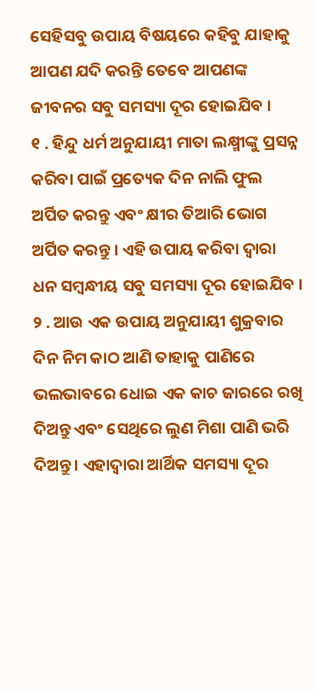ସେହିସବୁ ଉପାୟ ବିଷୟରେ କହିବୁ ଯାହାକୁ ଆପଣ ଯଦି କରନ୍ତି ତେବେ ଆପଣଙ୍କ ଜୀବନର ସବୁ ସମସ୍ୟା ଦୂର ହୋଇଯିବ ।
୧ . ହିନ୍ଦୁ ଧର୍ମ ଅନୁଯାୟୀ ମାତା ଲକ୍ଷ୍ମୀଙ୍କୁ ପ୍ରସନ୍ନ କରିବା ପାଇଁ ପ୍ରତ୍ୟେକ ଦିନ ନାଲି ଫୁଲ ଅର୍ପିତ କରନ୍ତୁ ଏବଂ କ୍ଷୀର ତିଆରି ଭୋଗ ଅର୍ପିତ କରନ୍ତୁ । ଏହି ଉପାୟ କରିବା ଦ୍ୱାରା ଧନ ସମ୍ବନ୍ଧୀୟ ସବୁ ସମସ୍ୟା ଦୂର ହୋଇଯିବ ।
୨ . ଆଉ ଏକ ଉପାୟ ଅନୁଯାୟୀ ଶୁକ୍ରବାର ଦିନ ନିମ କାଠ ଆଣି ତାହାକୁ ପାଣିରେ ଭଲଭାବରେ ଧୋଇ ଏକ କାଚ ଜାରରେ ରଖି ଦିଅନ୍ତୁ ଏବଂ ସେଥିରେ ଲୁଣ ମିଶା ପାଣି ଭରି ଦିଅନ୍ତୁ । ଏହାଦ୍ବାରା ଆର୍ଥିକ ସମସ୍ୟା ଦୂର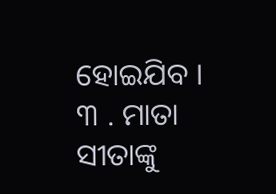ହୋଇଯିବ ।
୩ . ମାତା ସୀତାଙ୍କୁ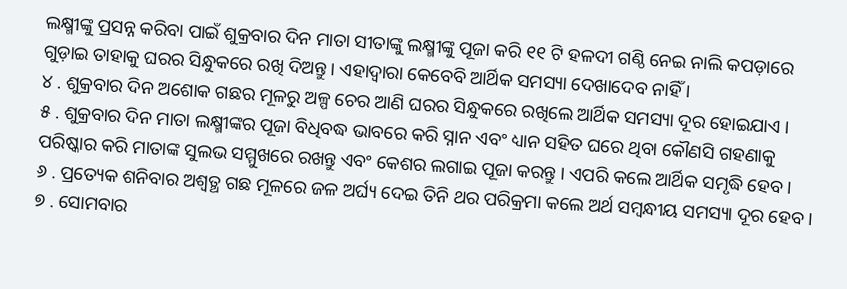ଲକ୍ଷ୍ମୀଙ୍କୁ ପ୍ରସନ୍ନ କରିବା ପାଇଁ ଶୁକ୍ରବାର ଦିନ ମାତା ସୀତାଙ୍କୁ ଲକ୍ଷ୍ମୀଙ୍କୁ ପୂଜା କରି ୧୧ ଟି ହଳଦୀ ଗଣ୍ଠି ନେଇ ନାଲି କପଡ଼ାରେ ଗୁଡ଼ାଇ ତାହାକୁ ଘରର ସିନ୍ଧୁକରେ ରଖି ଦିଅନ୍ତୁ । ଏହାଦ୍ବାରା କେବେବି ଆର୍ଥିକ ସମସ୍ୟା ଦେଖାଦେବ ନାହିଁ ।
୪ . ଶୁକ୍ରବାର ଦିନ ଅଶୋକ ଗଛର ମୂଳରୁ ଅଳ୍ପ ଚେର ଆଣି ଘରର ସିନ୍ଧୁକରେ ରଖିଲେ ଆର୍ଥିକ ସମସ୍ୟା ଦୂର ହୋଇଯାଏ ।
୫ . ଶୁକ୍ରବାର ଦିନ ମାତା ଲକ୍ଷ୍ମୀଙ୍କର ପୂଜା ବିଧିବଦ୍ଧ ଭାବରେ କରି ସ୍ନାନ ଏବଂ ଧ୍ୟାନ ସହିତ ଘରେ ଥିବା କୌଣସି ଗହଣାକୁ ପରିଷ୍କାର କରି ମାତାଙ୍କ ସୁଲଭ ସମ୍ମୁଖରେ ରଖନ୍ତୁ ଏବଂ କେଶର ଲଗାଇ ପୂଜା କରନ୍ତୁ । ଏପରି କଲେ ଆର୍ଥିକ ସମୃଦ୍ଧି ହେବ ।
୬ . ପ୍ରତ୍ୟେକ ଶନିବାର ଅଶ୍ୱତ୍ଥ ଗଛ ମୂଳରେ ଜଳ ଅର୍ଘ୍ୟ ଦେଇ ତିନି ଥର ପରିକ୍ରମା କଲେ ଅର୍ଥ ସମ୍ବନ୍ଧୀୟ ସମସ୍ୟା ଦୂର ହେବ ।
୭ . ସୋମବାର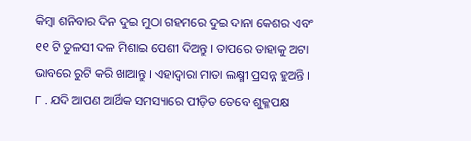କିମ୍ବା ଶନିବାର ଦିନ ଦୁଇ ମୁଠା ଗହମରେ ଦୁଇ ଦାନା କେଶର ଏବଂ ୧୧ ଟି ତୁଳସୀ ଦଳ ମିଶାଇ ପେଶୀ ଦିଅନ୍ତୁ । ତାପରେ ତାହାକୁ ଅଟା ଭାବରେ ରୁଟି କରି ଖାଆନ୍ତୁ । ଏହାଦ୍ବାରା ମାତା ଲକ୍ଷ୍ମୀ ପ୍ରସନ୍ନ ହୁଅନ୍ତି ।
୮ . ଯଦି ଆପଣ ଆର୍ଥିକ ସମସ୍ୟାରେ ପୀଡ଼ିତ ତେବେ ଶୁକ୍ଳପକ୍ଷ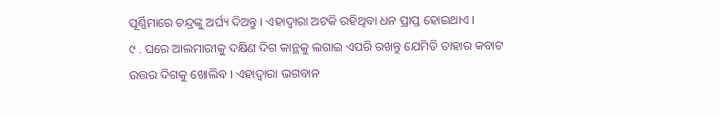ପୂର୍ଣ୍ଣିମାରେ ଚନ୍ଦ୍ରଙ୍କୁ ଅର୍ଘ୍ୟ ଦିଅନ୍ତୁ । ଏହାଦ୍ବାରା ଅଟକି ରହିଥିବା ଧନ ପ୍ରାପ୍ତ ହୋଇଥାଏ ।
୯ . ଘରେ ଆଲମାରୀକୁ ଦକ୍ଷିଣ ଦିଗ କାନ୍ଥକୁ ଲଗାଇ ଏପରି ରଖନ୍ତୁ ଯେମିତି ତାହାର କବାଟ ଉତ୍ତର ଦିଗକୁ ଖୋଲିବ । ଏହାଦ୍ବାରା ଭଗବାନ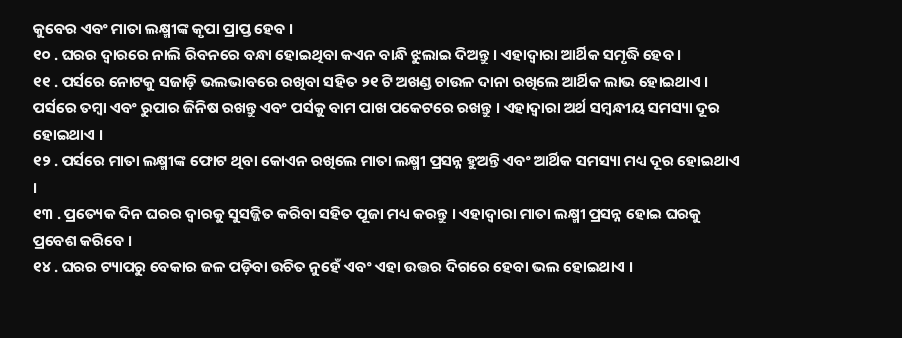କୁବେର ଏବଂ ମାତା ଲକ୍ଷ୍ମୀଙ୍କ କୃପା ପ୍ରାପ୍ତ ହେବ ।
୧୦ . ଘରର ଦ୍ୱାରରେ ନାଲି ରିବନରେ ବନ୍ଧା ହୋଇଥିବା କଏନ ବାନ୍ଧି ଝୁଲାଇ ଦିଅନ୍ତୁ । ଏହାଦ୍ବାରା ଆର୍ଥିକ ସମୃଦ୍ଧି ହେବ ।
୧୧ . ପର୍ସରେ ନୋଟକୁ ସଜାଡ଼ି ଭଲଭାବରେ ରଖିବା ସହିତ ୨୧ ଟି ଅଖଣ୍ଡ ଚାଉଳ ଦାନା ରଖିଲେ ଆର୍ଥିକ ଲାଭ ହୋଇଥାଏ । ପର୍ସରେ ତମ୍ବା ଏବଂ ରୁପାର ଜିନିଷ ରଖନ୍ତୁ ଏବଂ ପର୍ସକୁ ବାମ ପାଖ ପକେଟରେ ରଖନ୍ତୁ । ଏହାଦ୍ବାରା ଅର୍ଥ ସମ୍ବନ୍ଧୀୟ ସମସ୍ୟା ଦୂର ହୋଇଥାଏ ।
୧୨ . ପର୍ସରେ ମାତା ଲକ୍ଷ୍ମୀଙ୍କ ଫୋଟ ଥିବା କୋଏନ ରଖିଲେ ମାତା ଲକ୍ଷ୍ମୀ ପ୍ରସନ୍ନ ହୁଅନ୍ତି ଏବଂ ଆର୍ଥିକ ସମସ୍ୟା ମଧ୍ୟ ଦୂର ହୋଇଥାଏ ।
୧୩ . ପ୍ରତ୍ୟେକ ଦିନ ଘରର ଦ୍ୱାରକୁ ସୁସଜ୍ଜିତ କରିବା ସହିତ ପୂଜା ମଧ୍ୟ କରନ୍ତୁ । ଏହାଦ୍ବାରା ମାତା ଲକ୍ଷ୍ମୀ ପ୍ରସନ୍ନ ହୋଇ ଘରକୁ ପ୍ରବେଶ କରିବେ ।
୧୪ . ଘରର ଟ୍ୟାପରୁ ବେକାର ଜଳ ପଡ଼ିବା ଉଚିତ ନୁହେଁ ଏବଂ ଏହା ଉତ୍ତର ଦିଗରେ ହେବା ଭଲ ହୋଇଥାଏ ।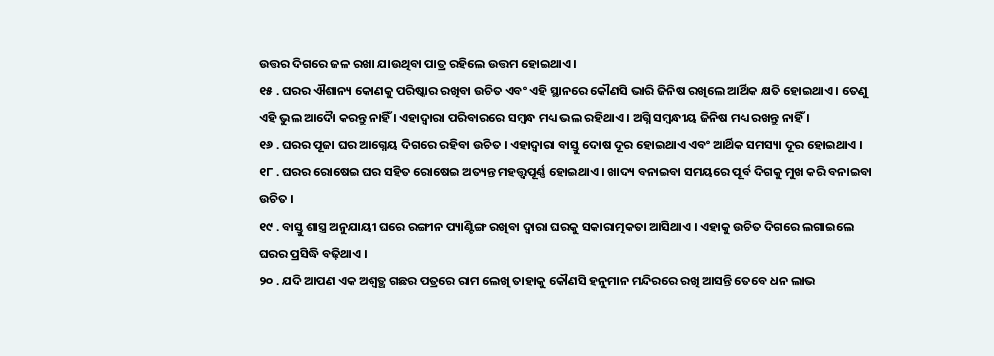ଉତ୍ତର ଦିଗରେ ଜଳ ରଖା ଯାଉଥିବା ପାତ୍ର ରହିଲେ ଉତ୍ତମ ହୋଇଥାଏ ।
୧୫ . ଘରର ଐଶାନ୍ୟ କୋଣକୁ ପରିଷ୍କାର ରଖିବା ଉଚିତ ଏବଂ ଏହି ସ୍ଥାନରେ କୌଣସି ଭାରି ଜିନିଷ ରଖିଲେ ଆର୍ଥିକ କ୍ଷତି ହୋଇଥାଏ । ତେଣୁ ଏହି ଭୁଲ ଆଦୋୖ କରନ୍ତୁ ନାହିଁ । ଏହାଦ୍ବାରା ପରିବାରରେ ସମ୍ବନ୍ଧ ମଧ୍ୟ ଭଲ ରହିଥାଏ । ଅଗ୍ନି ସମ୍ବନ୍ଧୀୟ ଜିନିଷ ମଧ୍ୟ ରଖନ୍ତୁ ନାହିଁ ।
୧୬ . ଘରର ପୂଜା ଘର ଆଗ୍ନେୟ ଦିଗରେ ରହିବା ଉଚିତ । ଏହାଦ୍ବାରା ବାସ୍ତୁ ଦୋଷ ଦୂର ହୋଇଥାଏ ଏବଂ ଆର୍ଥିକ ସମସ୍ୟା ଦୂର ହୋଇଥାଏ ।
୧୮ . ଘରର ରୋଷେଇ ଘର ସହିତ ରୋଷେଇ ଅତ୍ୟନ୍ତ ମହତ୍ତ୍ୱପୂର୍ଣ୍ଣ ହୋଇଥାଏ । ଖାଦ୍ୟ ବନାଇବା ସମୟରେ ପୂର୍ବ ଦିଗକୁ ମୁଖ କରି ବନାଇବା ଉଚିତ ।
୧୯ . ବାସ୍ତୁ ଶାସ୍ତ୍ର ଅନୁଯାୟୀ ଘରେ ରଙ୍ଗୀନ ପ୍ୟାଣ୍ଟିଙ୍ଗ ରଖିବା ଦ୍ୱାରା ଘରକୁ ସକାରାତ୍ମକତା ଆସିଥାଏ । ଏହାକୁ ଉଚିତ ଦିଗରେ ଲଗାଇଲେ ଘରର ପ୍ରସିଦ୍ଧି ବଢ଼ିଥାଏ ।
୨୦ . ଯଦି ଆପଣ ଏକ ଅଶ୍ୱତ୍ଥ ଗଛର ପତ୍ରରେ ରାମ ଲେଖି ତାହାକୁ କୌଣସି ହନୁମାନ ମନ୍ଦିରରେ ରଖି ଆସନ୍ତି ତେବେ ଧନ ଲାଭ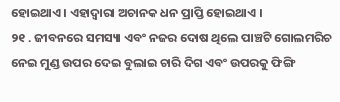ହୋଇଥାଏ । ଏହାଦ୍ବାରା ଅଚାନକ ଧନ ପ୍ରାପ୍ତି ହୋଇଥାଏ ।
୨୧ . ଜୀବନରେ ସମସ୍ୟା ଏବଂ ନଜର ଦୋଷ ଥିଲେ ପାଞ୍ଚଟି ଗୋଲମରିଚ ନେଇ ମୁଣ୍ଡ ଉପର ଦେଇ ବୁଲାଇ ଚାରି ଦିଗ ଏବଂ ଉପରକୁ ଫିଙ୍ଗି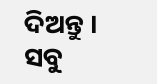ଦିଅନ୍ତୁ । ସବୁ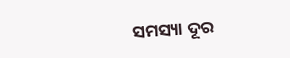ସମସ୍ୟା ଦୂର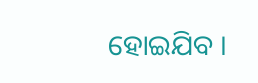ହୋଇଯିବ ।